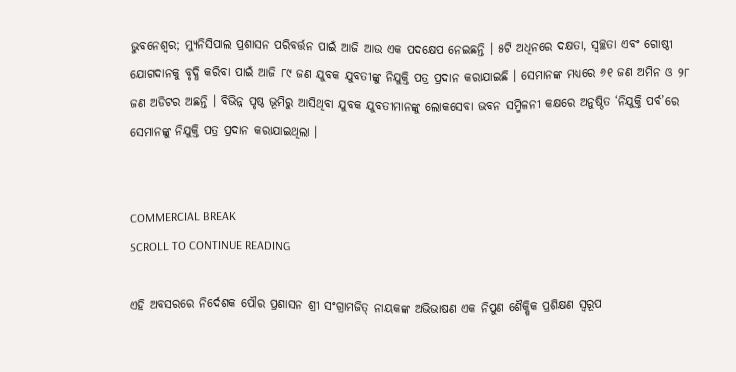ଭୁବନେଶ୍ୱର; ମ୍ୟୁନିସିପାଲ ପ୍ରଶାସନ ପରିବର୍ତ୍ତନ ପାଇଁ ଆଜି ଆଉ ଏକ ପଦକ୍ଷେପ ନେଇଛନ୍ତି । ୫ଟି ଅଧିନରେ ଦକ୍ଷତା, ସ୍ୱଚ୍ଛତା ଏବଂ ଗୋଷ୍ଠୀ ଯୋଗଦାନକୁ ବୃଦ୍ଧି କରିବା ପାଇଁ ଆଜି ୮୯ ଜଣ ଯୁବକ ଯୁବତୀଙ୍କୁ ନିଯୁକ୍ତି ପତ୍ର ପ୍ରଦାନ କରାଯାଇଛି । ସେମାନଙ୍କ ମଧ୍ୟରେ ୬୧ ଜଣ ଅମିନ ଓ ୨୮ ଜଣ ଅଡିଟର ଅଛନ୍ତି । ବିଭିନ୍ନ ପୃଷ୍ଠ ଭୂମିରୁ ଆସିଥିବା ଯୁବକ ଯୁବତୀମାନଙ୍କୁ ଲୋକସେବା ଭବନ ସମ୍ମିଳନୀ କକ୍ଷରେ ଅନୁଷ୍ଠିତ ‘ନିଯୁକ୍ତି ପର୍ବ’ରେ ସେମାନଙ୍କୁ ନିଯୁକ୍ତି ପତ୍ର ପ୍ରଦାନ କରାଯାଇଥିଲା ।


COMMERCIAL BREAK
SCROLL TO CONTINUE READING

ଏହି ଅବସରରେ ନିର୍ଦେଶକ ପୌର ପ୍ରଶାସନ ଶ୍ରୀ ସଂଗ୍ରାମଜିତ୍ ନାୟକଙ୍କ ଅଭିଭାଷଣ ଏକ ନିପୁଣ ଶୈକ୍ଷିକ ପ୍ରଶିକ୍ଷଣ ସ୍ୱରୂପ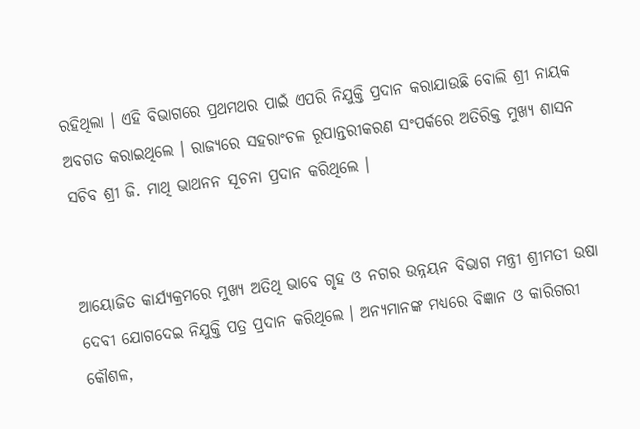ରହିଥିଲା । ଏହି ବିଭାଗରେ ପ୍ରଥମଥର ପାଇଁ ଏପରି ନିଯୁକ୍ତି ପ୍ରଦାନ କରାଯାଉଛି ବୋଲି ଶ୍ରୀ ନାୟକ  ଅବଗତ କରାଇଥିଲେ । ରାଜ୍ୟରେ ସହରାଂଚଳ ରୂପାନ୍ତରୀକରଣ ସଂପର୍କରେ ଅତିରିକ୍ତ ମୁଖ୍ୟ ଶାସନ ସଚିବ ଶ୍ରୀ ଜି. ମାଥି ଭାଥନନ ସୂଚନା ପ୍ରଦାନ କରିଥିଲେ ।


ଆୟୋଜିତ କାର୍ଯ୍ୟକ୍ରମରେ ମୁଖ୍ୟ ଅତିଥି ଭାବେ ଗୃହ ଓ ନଗର ଉନ୍ନୟନ ବିଭାଗ ମନ୍ତ୍ରୀ ଶ୍ରୀମତୀ ଉଷା ଦେବୀ ଯୋଗଦେଇ ନିଯୁକ୍ତି ପତ୍ର ପ୍ରଦାନ କରିଥିଲେ । ଅନ୍ୟମାନଙ୍କ ମଧ୍ୟରେ ବିଜ୍ଞାନ ଓ କାରିଗରୀ କୌଶଳ,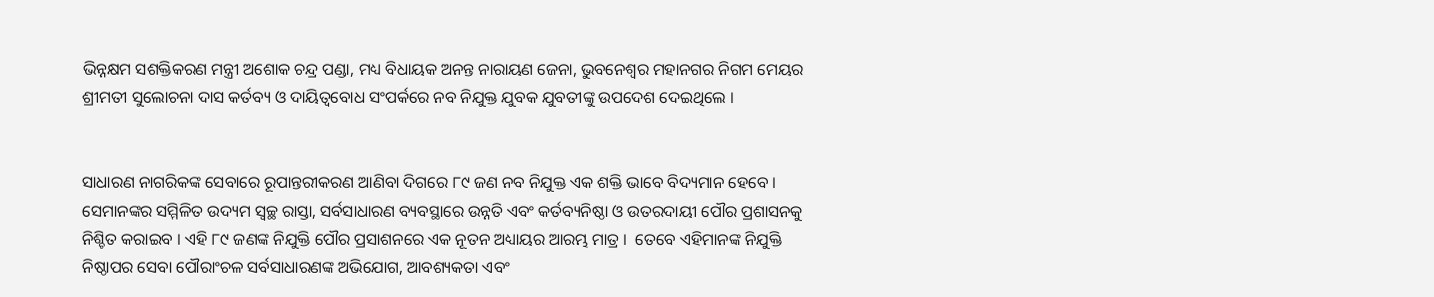ଭିନ୍ନକ୍ଷମ ସଶକ୍ତିକରଣ ମନ୍ତ୍ରୀ ଅଶୋକ ଚନ୍ଦ୍ର ପଣ୍ଡା, ମଧ୍ୟ ବିଧାୟକ ଅନନ୍ତ ନାରାୟଣ ଜେନା, ଭୁବନେଶ୍ୱର ମହାନଗର ନିଗମ ମେୟର ଶ୍ରୀମତୀ ସୁଲୋଚନା ଦାସ କର୍ତବ୍ୟ ଓ ଦାୟିତ୍ୱବୋଧ ସଂପର୍କରେ ନବ ନିଯୁକ୍ତ ଯୁବକ ଯୁବତୀଙ୍କୁ ଉପଦେଶ ଦେଇଥିଲେ ।


ସାଧାରଣ ନାଗରିକଙ୍କ ସେବାରେ ରୂପାନ୍ତରୀକରଣ ଆଣିବା ଦିଗରେ ୮୯ ଜଣ ନବ ନିଯୁକ୍ତ ଏକ ଶକ୍ତି ଭାବେ ବିଦ୍ୟମାନ ହେବେ । ସେମାନଙ୍କର ସମ୍ମିଳିତ ଉଦ୍ୟମ ସ୍ୱଚ୍ଛ ରାସ୍ତା, ସର୍ବସାଧାରଣ ବ୍ୟବସ୍ଥାରେ ଉନ୍ନତି ଏବଂ କର୍ତବ୍ୟନିଷ୍ଠା ଓ ଉତରଦାୟୀ ପୌର ପ୍ରଶାସନକୁ ନିଶ୍ଚିତ କରାଇବ । ଏହି ୮୯ ଜଣଙ୍କ ନିଯୁକ୍ତି ପୌର ପ୍ରସାଶନରେ ଏକ ନୂତନ ଅଧ୍ୟାୟର ଆରମ୍ଭ ମାତ୍ର ।  ତେବେ ଏହିମାନଙ୍କ ନିଯୁକ୍ତି ନିଷ୍ଠାପର ସେବା ପୌରାଂଚଳ ସର୍ବସାଧାରଣଙ୍କ ଅଭିଯୋଗ, ଆବଶ୍ୟକତା ଏବଂ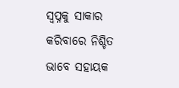ସ୍ୱପ୍ନକୁ ସାକାର କରିବାରେ ନିଶ୍ଚିତ ଭାବେ ସହାୟକ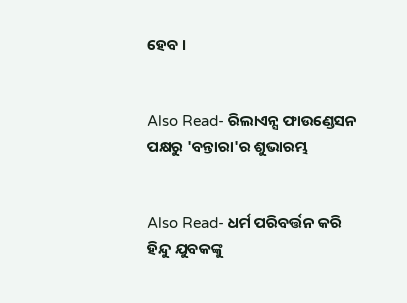ହେବ ।


Also Read- ରିଲାଏନ୍ସ ଫାଉଣ୍ଡେସନ ପକ୍ଷରୁ 'ବନ୍ତାରା'ର ଶୁଭାରମ୍ଭ


Also Read- ଧର୍ମ ପରିବର୍ତ୍ତନ କରି ହିନ୍ଦୁ ଯୁବକଙ୍କୁ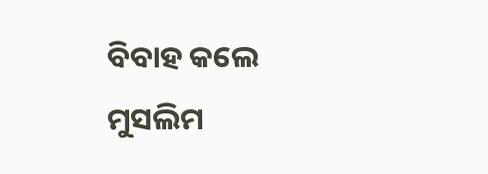ବିବାହ କଲେ ମୁସଲିମ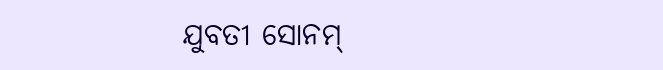ଯୁବତୀ ସୋନମ୍